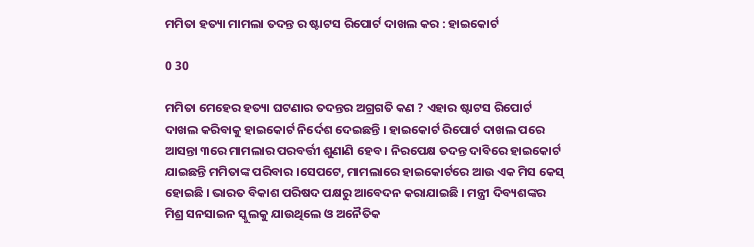ମମିତା ହତ୍ୟା ମାମଲା ତଦନ୍ତ ର ଷ୍ଟାଟସ ରିପୋର୍ଟ ଦାଖଲ କର : ହାଇକୋର୍ଟ

0 30

ମମିତା ମେହେର ହତ୍ୟା ଘଟଣାର ତଦନ୍ତର ଅଗ୍ରଗତି କଣ ? ଏହାର ଷ୍ଟାଟସ ରିପୋର୍ଟ ଦାଖଲ କରିବାକୁ ହାଇକୋର୍ଟ ନିର୍ଦେଶ ଦେଇଛନ୍ତି । ହାଇକୋର୍ଟ ରିପୋର୍ଟ ଦାଖଲ ପରେ ଆସନ୍ତା ୩ରେ ମାମଲାର ପରବର୍ତ୍ତୀ ଶୁଣାଣି ହେବ । ନିରପେକ୍ଷ ତଦନ୍ତ ଦାବିରେ ହାଇକୋର୍ଟ ଯାଇଛନ୍ତି ମମିତାଙ୍କ ପରିବାର ।ସେପଟେ, ମାମଲାରେ ହାଇକୋର୍ଟରେ ଆଉ ଏକ ମିସ କେସ୍ ହୋଇଛି । ଭାରତ ବିକାଶ ପରିଷଦ ପକ୍ଷରୁ ଆବେଦନ କରାଯାଇଛି । ମନ୍ତ୍ରୀ ଦିବ୍ୟଶଙ୍କର ମିଶ୍ର ସନସାଇନ ସ୍କୁଲକୁ ଯାଉଥିଲେ ଓ ଅନୈତିକ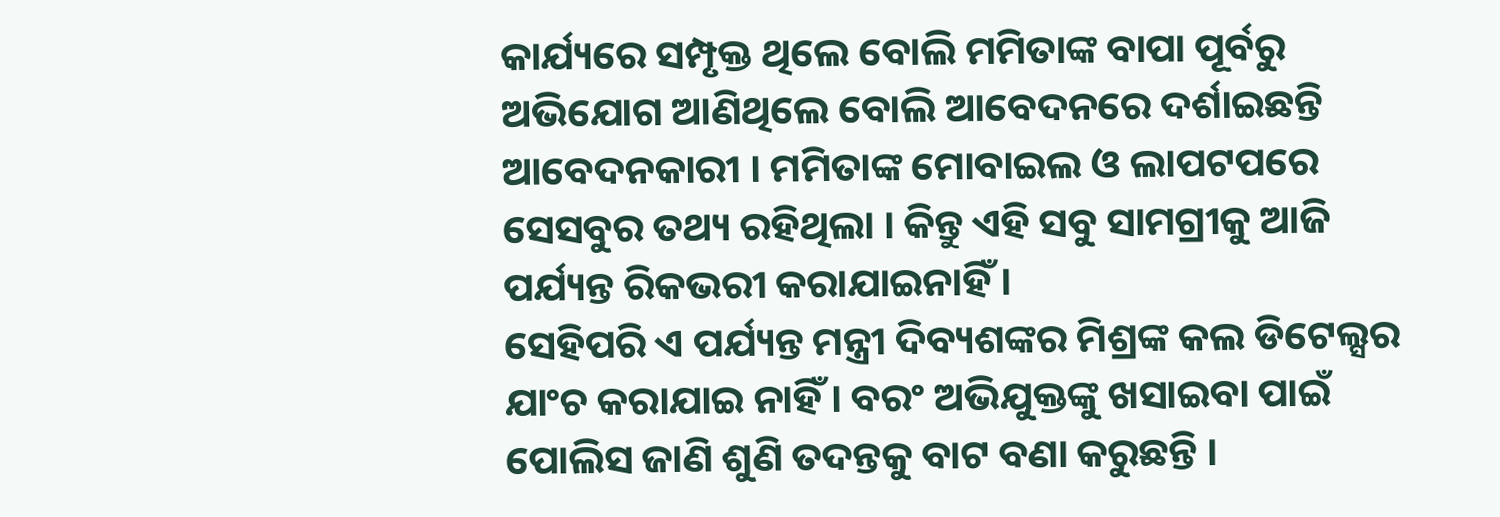କାର୍ଯ୍ୟରେ ସମ୍ପୃକ୍ତ ଥିଲେ ବୋଲି ମମିତାଙ୍କ ବାପା ପୂର୍ବରୁ ଅଭିଯୋଗ ଆଣିଥିଲେ ବୋଲି ଆବେଦନରେ ଦର୍ଶାଇଛନ୍ତି ଆବେଦନକାରୀ । ମମିତାଙ୍କ ମୋବାଇଲ ଓ ଲାପଟପରେ ସେସବୁର ତଥ୍ୟ ରହିଥିଲା । କିନ୍ତୁ ଏହି ସବୁ ସାମଗ୍ରୀକୁ ଆଜି ପର୍ଯ୍ୟନ୍ତ ରିକଭରୀ କରାଯାଇନାହିଁ ।
ସେହିପରି ଏ ପର୍ଯ୍ୟନ୍ତ ମନ୍ତ୍ରୀ ଦିବ୍ୟଶଙ୍କର ମିଶ୍ରଙ୍କ କଲ ଡିଟେଲ୍ସର ଯାଂଚ କରାଯାଇ ନାହିଁ । ବରଂ ଅଭିଯୁକ୍ତଙ୍କୁ ଖସାଇବା ପାଇଁ ପୋଲିସ ଜାଣି ଶୁଣି ତଦନ୍ତକୁ ବାଟ ବଣା କରୁଛନ୍ତି ।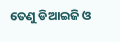ତେଣୁ ଡିଆଇଜି ଓ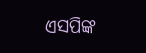ଏସପିଙ୍କ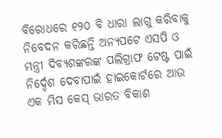ବିରୋଧରେ ୧୨୦ ବି ଧାରା ଲାଗୁ କରିବାକୁ ନିବେଦନ କରିଛନ୍ତି ଅନ୍ୟପଟେ ଏସପି ଓ ମନ୍ତ୍ରୀ ଦିବ୍ୟଶଙ୍କରଙ୍କ ପଲିଗ୍ରାଫ ଟେଷ୍ଟ ପାଇଁ ନିର୍ଦ୍ଦେଶ ଦେବାପାଇଁ ହାଇକୋର୍ଟରେ ଆଉ ଏକ ମିସ କେସ୍ ଭାରତ ବିକାଶ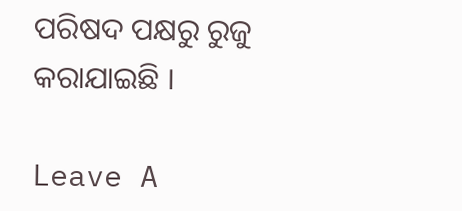ପରିଷଦ ପକ୍ଷରୁ ରୁଜୁ କରାଯାଇଛି ।

Leave A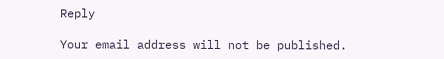Reply

Your email address will not be published.